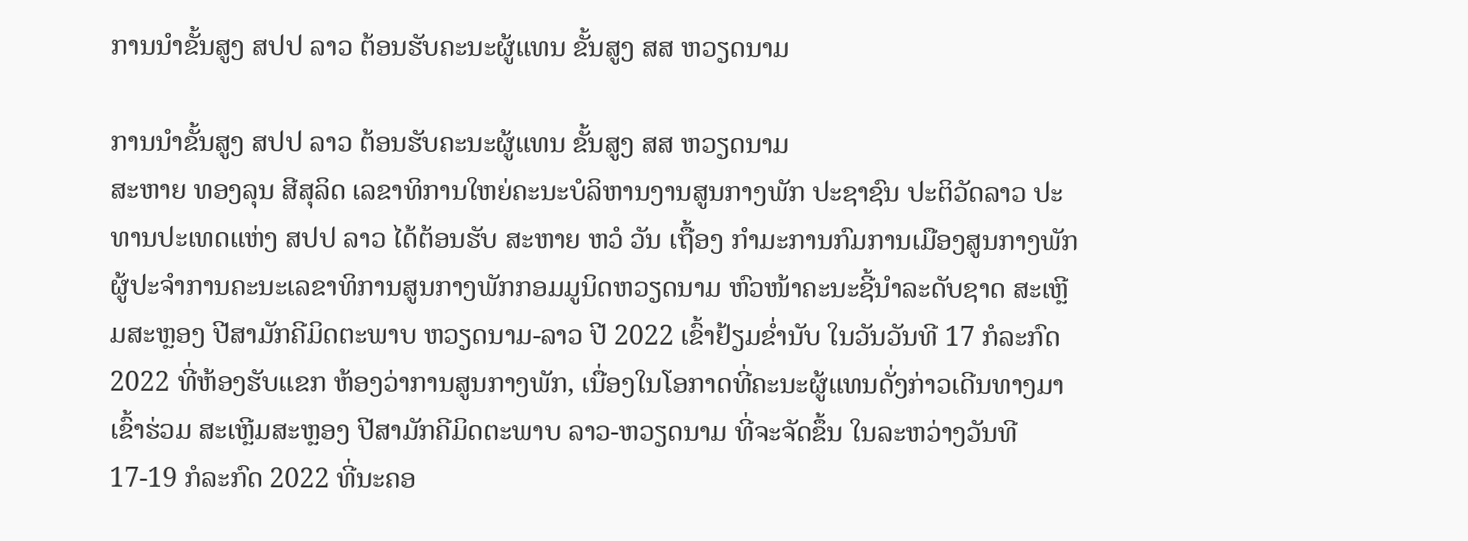ການນຳຂັ້ນສູງ ສປປ ລາວ ຕ້ອນຮັບຄະນະຜູ້ແທນ ຂັ້ນສູງ ສສ ຫວຽດນາມ

ການນຳຂັ້ນສູງ ສປປ ລາວ ຕ້ອນຮັບຄະນະຜູ້ແທນ ຂັ້ນສູງ ສສ ຫວຽດນາມ
ສະຫາຍ ທອງລຸນ ສີສຸລິດ ເລຂາທິການໃຫຍ່ຄະນະບໍລິຫານງານສູນກາງພັກ ປະຊາຊົນ ປະຕິວັດລາວ ປະທານປະເທດແຫ່ງ ສປປ ລາວ ໄດ້ຕ້ອນຮັບ ສະຫາຍ ຫວໍ ວັນ ເຖື້ອງ ກຳມະການກົມການເມືອງສູນກາງພັກ ຜູ້ປະຈຳການຄະນະເລຂາທິການສູນກາງພັກກອມມູນິດຫວຽດນາມ ຫົວໜ້າຄະນະຊີ້ນຳລະດັບຊາດ ສະເຫຼີມສະຫຼອງ ປີສາມັກຄີມິດຕະພາບ ຫວຽດນາມ-ລາວ ປີ 2022 ເຂົ້າຢ້ຽມຂໍ່ານັບ ໃນວັນວັນທີ 17 ກໍລະກົດ 2022 ທີ່ຫ້ອງຮັບແຂກ ຫ້ອງວ່າການສູນກາງພັກ, ເນື່ອງໃນໂອກາດທີ່ຄະນະຜູ້ແທນດັ່ງກ່າວເດີນທາງມາເຂົ້າຮ່ວມ ສະເຫຼີມສະຫຼອງ ປີສາມັກຄີມິດຕະພາບ ລາວ-ຫວຽດນາມ ທີ່ຈະຈັດຂຶ້ນ ໃນລະຫວ່າງວັນທີ 17-19 ກໍລະກົດ 2022 ທີ່ນະຄອ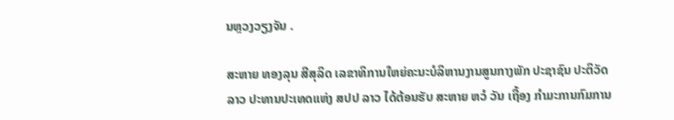ນຫຼວງວຽງຈັນ .

ສະຫາຍ ທອງລຸນ ສີສຸລິດ ເລຂາທິການໃຫຍ່ຄະນະບໍລິຫານງານສູນກາງພັກ ປະຊາຊົນ ປະຕິວັດລາວ ປະທານປະເທດແຫ່ງ ສປປ ລາວ ໄດ້ຕ້ອນຮັບ ສະຫາຍ ຫວໍ ວັນ ເຖື້ອງ ກຳມະການກົມການ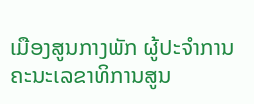ເມືອງສູນກາງພັກ ຜູ້ປະຈຳການຄະນະເລຂາທິການສູນ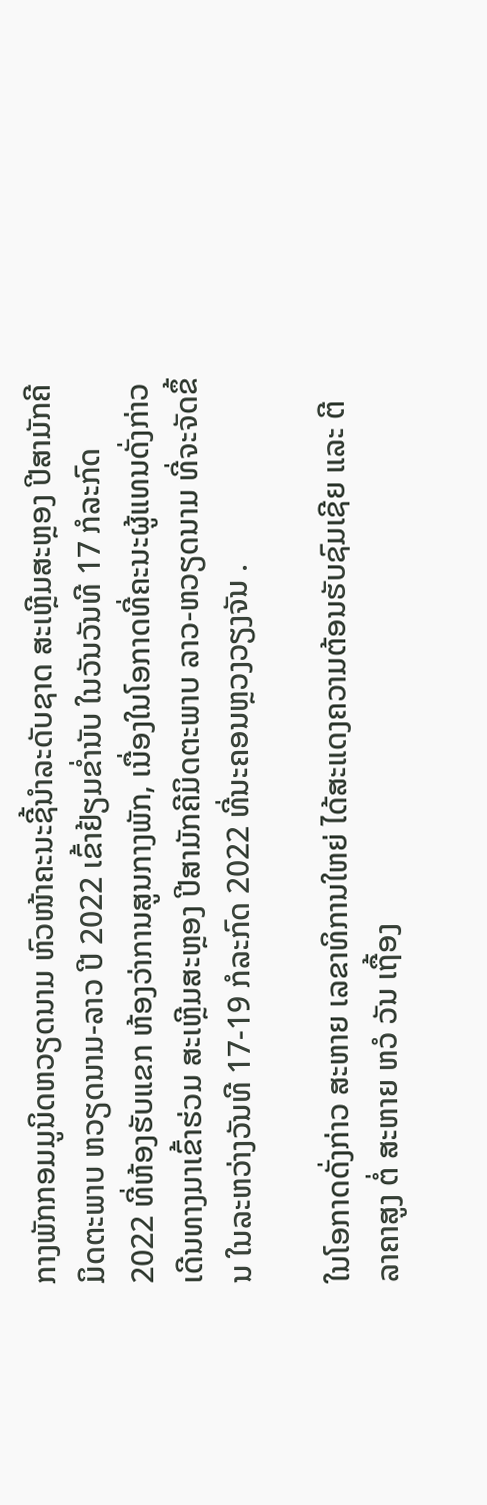ກາງພັກກອມມູນິດຫວຽດນາມ ຫົວໜ້າຄະນະຊີ້ນຳລະດັບຊາດ ສະເຫຼີມສະຫຼອງ ປີສາມັກຄີມິດຕະພາບ ຫວຽດນາມ-ລາວ ປີ 2022 ເຂົ້າຢ້ຽມຂໍ່ານັບ ໃນວັນວັນທີ 17 ກໍລະກົດ 2022 ທີ່ຫ້ອງຮັບແຂກ ຫ້ອງວ່າການສູນກາງພັກ, ເນື່ອງໃນໂອກາດທີ່ຄະນະຜູ້ແທນດັ່ງກ່າວເດີນທາງມາເຂົ້າຮ່ວມ ສະເຫຼີມສະຫຼອງ ປີສາມັກຄີມິດຕະພາບ ລາວ-ຫວຽດນາມ ທີ່ຈະຈັດຂຶ້ນ ໃນລະຫວ່າງວັນທີ 17-19 ກໍລະກົດ 2022 ທີ່ນະຄອນຫຼວງວຽງຈັນ .

ໃນໂອກາດດັ່ງກ່າວ ສະຫາຍ ເລຂາທິການໃຫຍ່ ໄດ້ສະແດງຄວາມຕ້ອນຮັບຊົມເຊີຍ ແລະ ຕີລາຄາສູງ ຕໍ່ ສະຫາຍ ຫວໍ ວັນ ເຖື້ອງ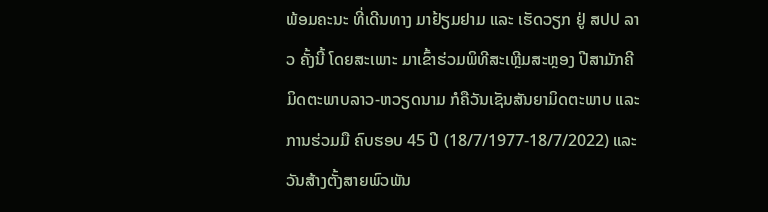ພ້ອມຄະນະ ທີ່ເດີນທາງ ມາຢ້ຽມຢາມ ແລະ ເຮັດວຽກ ຢູ່ ສປປ ລາວ ຄັ້ງນີ້ ໂດຍສະເພາະ ມາເຂົ້າຮ່ວມພິທີສະເຫຼີມສະຫຼອງ ປີສາມັກຄີມິດຕະພາບລາວ-ຫວຽດນາມ ກໍຄືວັນເຊັນສັນຍາມິດຕະພາບ ແລະ ການຮ່ວມມື ຄົບຮອບ 45 ປີ (18/7/1977-18/7/2022) ແລະ ວັນສ້າງຕັ້ງສາຍພົວພັນ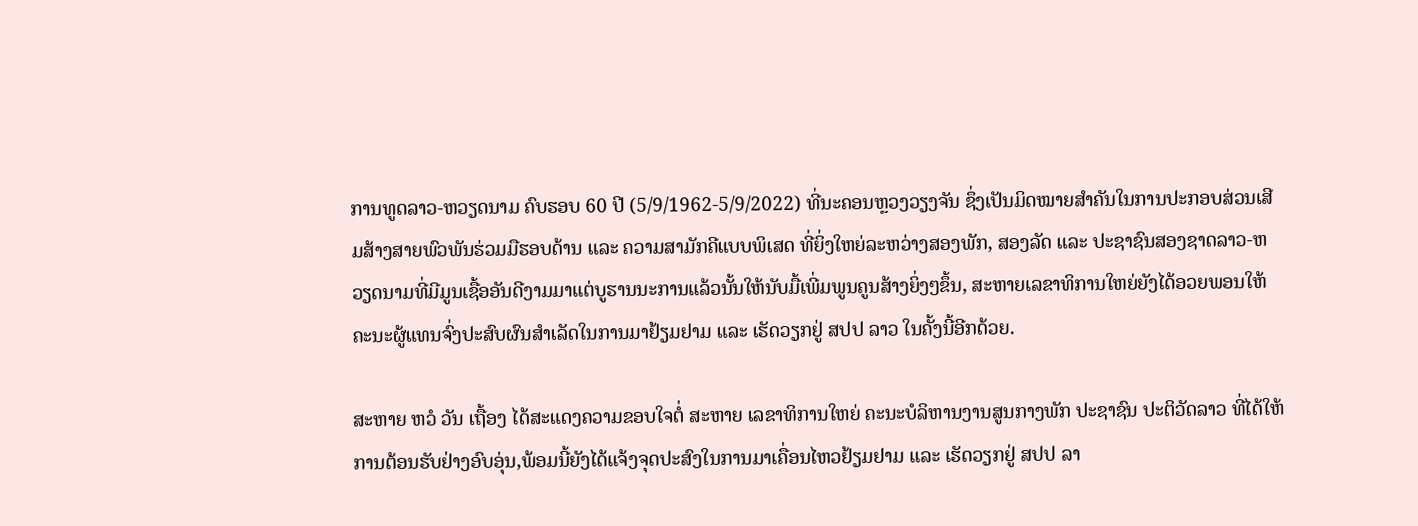ການທູດລາວ-ຫວຽດນາມ ຄົບຮອບ 60 ປີ (5/9/1962-5/9/2022) ທີ່ນະຄອນຫຼວງວຽງຈັນ ຊຶ່ງເປັນມິດໝາຍສຳຄັນໃນການປະກອບສ່ວນເສີມສ້າງສາຍພົວພັນຮ່ວມມືຮອບດ້ານ ແລະ ຄວາມສາມັກຄີແບບພິເສດ ທີ່ຍິ່ງໃຫຍ່ລະຫວ່າງສອງພັກ, ສອງລັດ ແລະ ປະຊາຊົນສອງຊາດລາວ-ຫວຽດນາມທີ່ມີມູນເຊື້ອອັນດີງາມມາແຕ່ບູຮານນະການແລ້ວນັ້ນໃຫ້ນັບມື້ເພີ່ມພູນຄູນສ້າງຍິ່ງໆຂຶ້ນ, ສະຫາຍເລຂາທິການໃຫຍ່ຍັງໄດ້ອວຍພອນໃຫ້ຄະນະຜູ້ແທນຈົ່ງປະສົບຜົນສຳເລັດໃນການມາຢ້ຽມຢາມ ແລະ ເຮັດວຽກຢູ່ ສປປ ລາວ ໃນຄັ້ງນີ້ອີກດ້ວຍ.

ສະຫາຍ ຫວໍ ວັນ ເຖື້ອງ ໄດ້ສະແດງຄວາມຂອບໃຈຕໍ່ ສະຫາຍ ເລຂາທິການໃຫຍ່ ຄະນະບໍລິຫານງານສູນກາງພັກ ປະຊາຊົນ ປະຕິວັດລາວ ທີ່ໄດ້ໃຫ້ການຕ້ອນຮັບຢ່າງອົບອຸ່ນ,ພ້ອມນີ້ຍັງໄດ້ແຈ້ງຈຸດປະສົງໃນການມາເຄື່ອນໄຫວຢ້ຽມຢາມ ແລະ ເຮັດວຽກຢູ່ ສປປ ລາ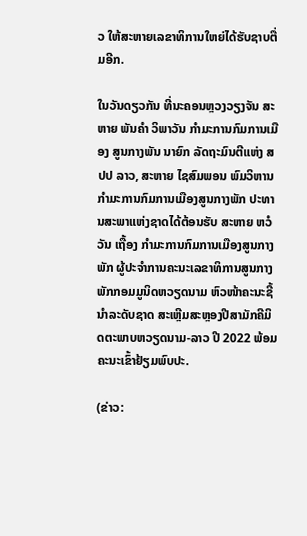ວ ໃຫ້ສະຫາຍເລຂາທິການໃຫຍ່ໄດ້ຮັບຊາບຕື່ມອີກ.

ໃນວັນດຽວກັນ ທີ່ນະຄອນຫຼວງວຽງຈັນ ສະຫາຍ ພັນຄຳ ວິພາວັນ ກຳມະການກົມການເມືອງ ສູນກາງພັນ ນາຍົກ ລັດຖະມົນຕີແຫ່ງ ສປປ ລາວ, ສະຫາຍ ໄຊສົມພອນ ພົມວິຫານ ກຳມະການກົມການເມືອງສູນກາງພັກ ປະທານສະພາແຫ່ງຊາດໄດ້ຕ້ອນຮັບ ສະຫາຍ ຫວໍ ວັນ ເຖື້ອງ ກຳມະການກົມການເມືອງສູນກາງພັກ ຜູ້ປະຈຳການຄະນະເລຂາທິການສູນກາງພັກກອມມູນິດຫວຽດນາມ ຫົວໜ້າຄະນະຊີ້ນຳລະດັບຊາດ ສະເຫຼີມສະຫຼອງປີສາມັກຄີມິດຕະພາບຫວຽດນາມ-ລາວ ປີ 2022 ພ້ອມຄະນະເຂົ້າຢ້ຽມພົບປະ.

(ຂ່າວ: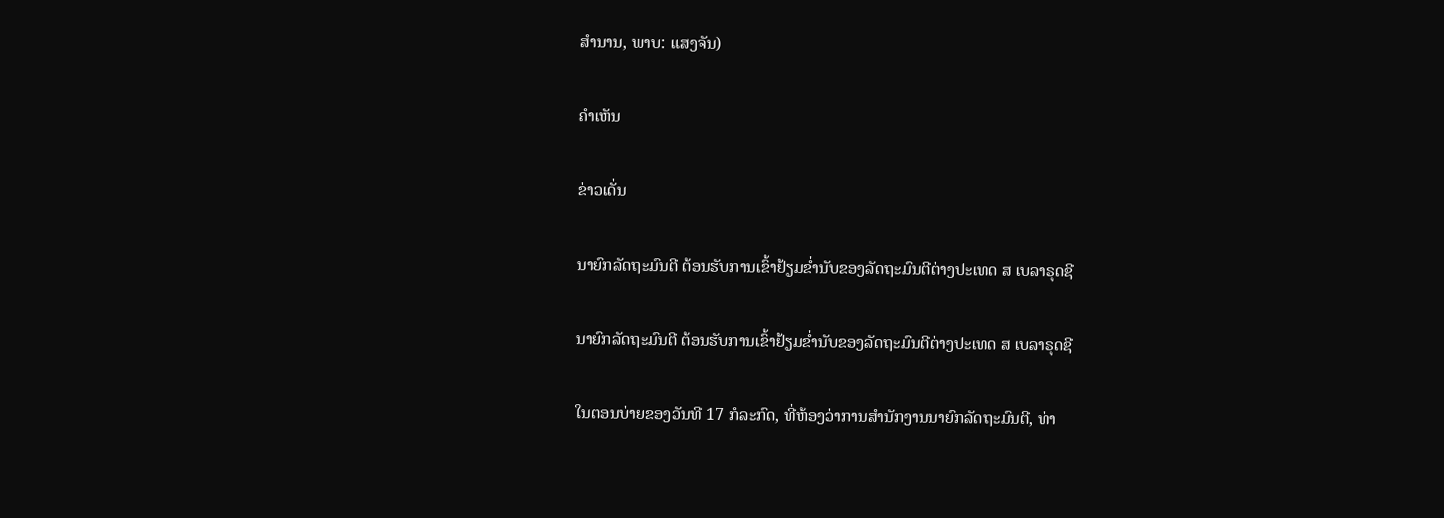ສຳນານ, ພາບ: ແສງຈັນ)

ຄໍາເຫັນ

ຂ່າວເດັ່ນ

ນາຍົກລັດຖະມົນຕີ ຕ້ອນຮັບການເຂົ້າຢ້ຽມຂໍ່ານັບຂອງລັດຖະມົນຕີຕ່າງປະເທດ ສ ເບລາຣຸດຊີ

ນາຍົກລັດຖະມົນຕີ ຕ້ອນຮັບການເຂົ້າຢ້ຽມຂໍ່ານັບຂອງລັດຖະມົນຕີຕ່າງປະເທດ ສ ເບລາຣຸດຊີ

ໃນຕອນບ່າຍຂອງວັນທີ 17 ກໍລະກົດ, ທີ່ຫ້ອງວ່າການສຳນັກງານນາຍົກລັດຖະມົນຕີ, ທ່າ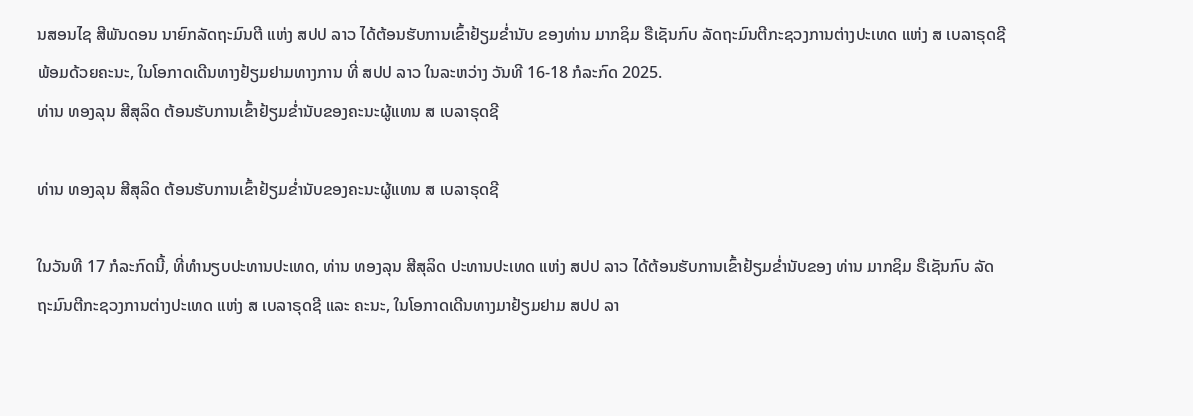ນສອນໄຊ ສີພັນດອນ ນາຍົກລັດຖະມົນຕີ ແຫ່ງ ສປປ ລາວ ໄດ້ຕ້ອນຮັບການເຂົ້າຢ້ຽມຂໍ່ານັບ ຂອງທ່ານ ມາກຊິມ ຣືເຊັນກົບ ລັດຖະມົນຕີກະຊວງການຕ່າງປະເທດ ແຫ່ງ ສ ເບລາຣຸດຊີ ພ້ອມດ້ວຍຄະນະ, ໃນໂອກາດເດີນທາງຢ້ຽມຢາມທາງການ ທີ່ ສປປ ລາວ ໃນລະຫວ່າງ ວັນທີ 16-18 ກໍລະກົດ 2025.
ທ່ານ ທອງລຸນ ສີສຸລິດ ຕ້ອນຮັບການເຂົ້າຢ້ຽມຂໍ່ານັບຂອງຄະນະຜູ້ແທນ ສ ເບລາຣຸດຊີ

ທ່ານ ທອງລຸນ ສີສຸລິດ ຕ້ອນຮັບການເຂົ້າຢ້ຽມຂໍ່ານັບຂອງຄະນະຜູ້ແທນ ສ ເບລາຣຸດຊີ

ໃນວັນທີ 17 ກໍລະກົດນີ້, ທີ່ທໍານຽບປະທານປະເທດ, ທ່ານ ທອງລຸນ ສີສຸລິດ ປະທານປະເທດ ແຫ່ງ ສປປ ລາວ ໄດ້ຕ້ອນຮັບການເຂົ້າຢ້ຽມຂໍ່ານັບຂອງ ທ່ານ ມາກຊິມ ຣືເຊັນກົບ ລັດຖະມົນຕີກະຊວງການຕ່າງປະເທດ ແຫ່ງ ສ ເບລາຣຸດຊີ ແລະ ຄະນະ, ໃນໂອກາດເດີນທາງມາຢ້ຽມຢາມ ສປປ ລາ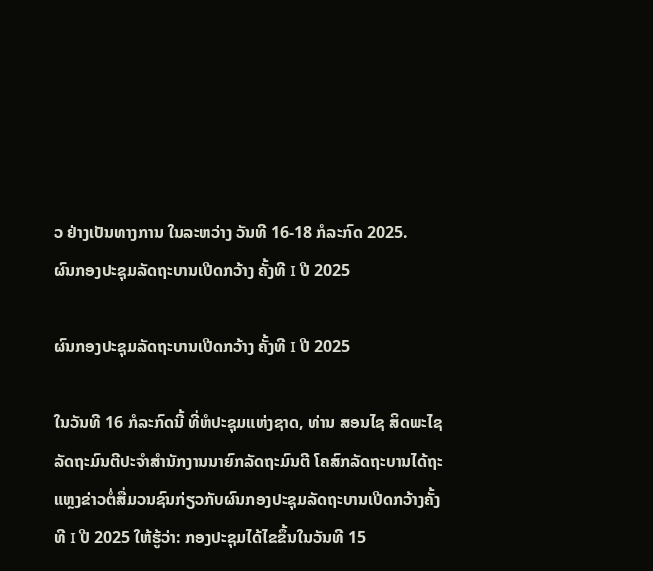ວ ຢ່າງເປັນທາງການ ໃນລະຫວ່າງ ວັນທີ 16-18 ກໍລະກົດ 2025.
ຜົນກອງປະຊຸມລັດຖະບານເປີດກວ້າງ ຄັ້ງທີ I ປີ 2025

ຜົນກອງປະຊຸມລັດຖະບານເປີດກວ້າງ ຄັ້ງທີ I ປີ 2025

ໃນວັນທີ 16 ກໍລະກົດນີ້ ທີ່ຫໍປະຊຸມແຫ່ງຊາດ, ທ່ານ ສອນໄຊ ສິດພະໄຊ ລັດຖະມົນຕີປະຈໍາສໍານັກງານນາຍົກລັດຖະມົນຕີ ໂຄສົກລັດຖະບານໄດ້ຖະແຫຼງຂ່າວຕໍ່ສື່ມວນຊົນກ່ຽວກັບຜົນກອງປະຊຸມລັດຖະບານເປີດກວ້າງຄັ້ງທີ I ປີ 2025 ໃຫ້ຮູ້ວ່າ: ກອງປະຊຸມໄດ້ໄຂຂຶ້ນໃນວັນທີ 15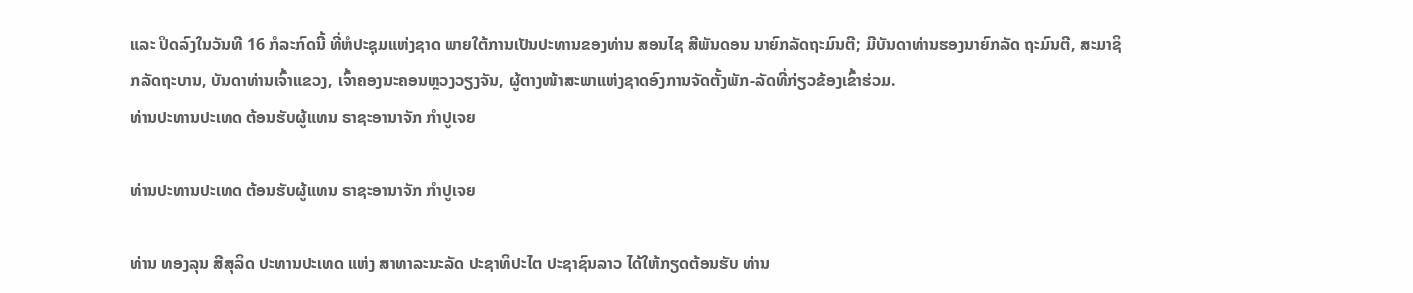ແລະ ປິດລົງໃນວັນທີ 16 ກໍລະກົດນີ້ ທີ່ຫໍປະຊຸມແຫ່ງຊາດ ພາຍໃຕ້ການເປັນປະທານຂອງທ່ານ ສອນໄຊ ສີພັນດອນ ນາຍົກລັດຖະມົນຕີ; ມີບັນດາທ່ານຮອງນາຍົກລັດ ຖະມົນຕີ, ສະມາຊິກລັດຖະບານ, ບັນດາທ່ານເຈົ້າແຂວງ, ເຈົ້າຄອງນະຄອນຫຼວງວຽງຈັນ, ຜູ້ຕາງໜ້າສະພາແຫ່ງຊາດອົງການຈັດຕັ້ງພັກ-ລັດທີ່ກ່ຽວຂ້ອງເຂົ້າຮ່ວມ.
ທ່ານປະທານປະເທດ ຕ້ອນຮັບຜູ້ແທນ ຣາຊະອານາຈັກ ກໍາປູເຈຍ

ທ່ານປະທານປະເທດ ຕ້ອນຮັບຜູ້ແທນ ຣາຊະອານາຈັກ ກໍາປູເຈຍ

ທ່ານ ທອງລຸນ ສີສຸລິດ ປະທານປະເທດ ແຫ່ງ ສາທາລະນະລັດ ປະຊາທິປະໄຕ ປະຊາຊົນລາວ ໄດ້ໃຫ້ກຽດຕ້ອນຮັບ ທ່ານ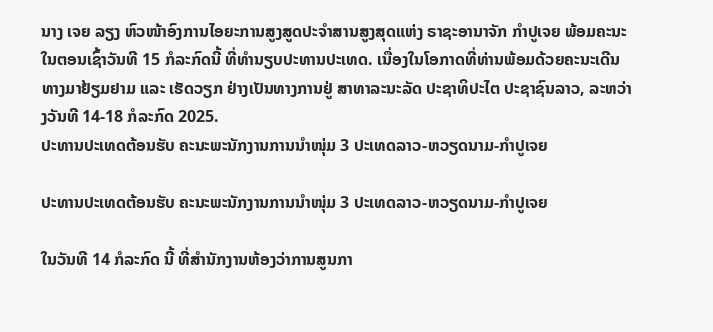ນາງ ເຈຍ ລຽງ ຫົວໜ້າອົງການໄອຍະການສູງສູດປະຈໍາສານສູງສຸດແຫ່ງ ຣາຊະອານາຈັກ ກໍາປູເຈຍ ພ້ອມຄະນະ ໃນຕອນເຊົ້າວັນທີ 15 ກໍລະກົດນີ້ ທີ່ທໍານຽບປະທານປະເທດ. ເນື່ອງໃນໂອກາດທີ່ທ່ານພ້ອມດ້ວຍຄະນະເດີນທາງມາຢ້ຽມຢາມ ແລະ ເຮັດວຽກ ຢ່າງເປັນທາງການຢູ່ ສາທາລະນະລັດ ປະຊາທິປະໄຕ ປະຊາຊົນລາວ, ລະຫວ່າງວັນທີ 14-18 ກໍລະກົດ 2025.
ປະທານປະເທດຕ້ອນຮັບ ຄະນະພະນັກງານການນໍາໜຸ່ມ 3 ປະເທດລາວ-ຫວຽດນາມ-ກໍາປູເຈຍ

ປະທານປະເທດຕ້ອນຮັບ ຄະນະພະນັກງານການນໍາໜຸ່ມ 3 ປະເທດລາວ-ຫວຽດນາມ-ກໍາປູເຈຍ

ໃນວັນທີ 14 ກໍລະກົດ ນີ້ ທີ່ສໍານັກງານຫ້ອງວ່າການສູນກາ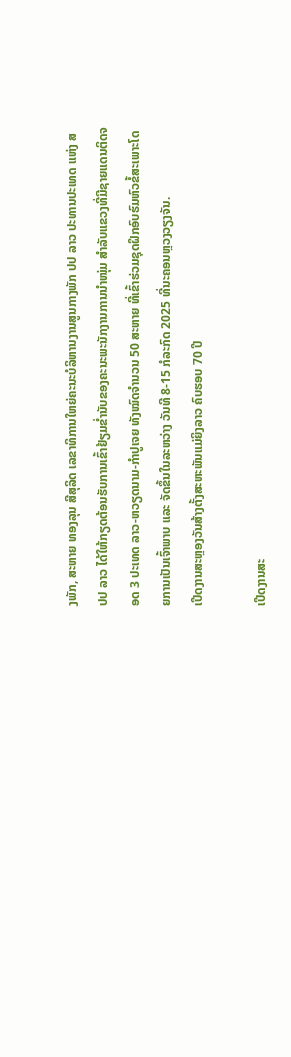ງພັກ, ສະຫາຍ ທອງລຸນ ສີສຸລິດ ເລຂາທິການໃຫຍ່ຄະນະບໍລິຫານງານສູນກາງພັກ ປປ ລາວ ປະທານປະເທດ ແຫ່ງ ສປປ ລາວ ໄດ້ໃຫ້ກຽດຕ້ອນຮັບການເຂົ້າຢ້ຽມຂໍ່ານັບຂອງຄະນະພະນັກງານການນໍາໜຸ່ມ ສຳລັບແຂວງທີ່ມີຊາຍແດນຕິດຈອດ 3 ປະເທດ ລາວ-ຫວຽດນາມ-ກໍາປູເຈຍ ທັງໝົດຈໍານວນ 50 ສະຫາຍ ທີ່ເຂົ້າຮ່ວມຊຸດຝຶກອົບຮົມຫົວຂໍ້ສະເພາະໂດຍການເປັນເຈົ້າພາບ ແລະ ຈັດຂຶ້ນໃນລະຫວ່າງ ວັນທີ 8-15 ກໍລະກົດ 2025 ທີ່ນະຄອນຫຼວງວຽງຈັນ.
ເປີດງານສະຫຼອງວັນສ້າງຕັ້ງສະຫະພັນແມ່ຍິງລາວ ຄົບຮອບ 70 ປີ

ເປີດງານສະ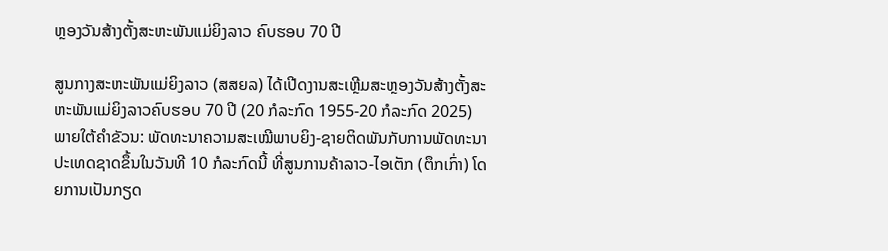ຫຼອງວັນສ້າງຕັ້ງສະຫະພັນແມ່ຍິງລາວ ຄົບຮອບ 70 ປີ

ສູນກາງສະຫະພັນແມ່ຍິງລາວ (ສສຍລ) ໄດ້ເປີດງານສະເຫຼີມສະຫຼອງວັນສ້າງຕັ້ງສະຫະພັນແມ່ຍິງລາວຄົບຮອບ 70 ປີ (20 ກໍລະກົດ 1955-20 ກໍລະກົດ 2025) ພາຍໃຕ້ຄໍາຂັວນ: ພັດທະນາຄວາມສະເໝີພາບຍິງ-ຊາຍຕິດພັນກັບການພັດທະນາປະເທດຊາດຂຶ້ນໃນວັນທີ 10 ກໍລະກົດນີ້ ທີ່ສູນການຄ້າລາວ-ໄອເຕັກ (ຕຶກເກົ່າ) ໂດຍການເປັນກຽດ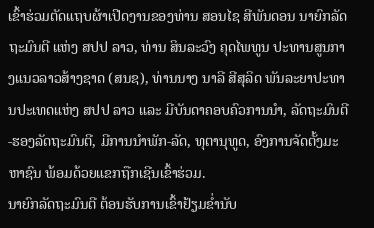ເຂົ້າຮ່ວມຕັດແຖບຜ້າເປີດງານຂອງທ່ານ ສອນໄຊ ສີພັນດອນ ນາຍົກລັດຖະມົນຕີ ແຫ່ງ ສປປ ລາວ, ທ່ານ ສິນລະວົງ ຄຸດໄພທູນ ປະທານສູນກາງແນວລາວສ້າງຊາດ (ສນຊ), ທ່ານນາງ ນາລີ ສີສຸລິດ ພັນລະຍາປະທານປະເທດແຫ່ງ ສປປ ລາວ ແລະ ມີບັນດາຄອບຄົວການນໍາ, ລັດຖະມົນຕີ-ຮອງລັດຖະມົນຕີ, ມີການນຳພັກ-ລັດ, ທຸຕານຸທູດ, ອົງການຈັດຕັ້ງມະຫາຊົນ ພ້ອມດ້ວຍແຂກຖືກເຊີນເຂົ້າຮ່ວມ.
ນາຍົກລັດຖະມົນຕີ ຕ້ອນຮັບການເຂົ້າຢ້ຽມຂໍ່ານັບ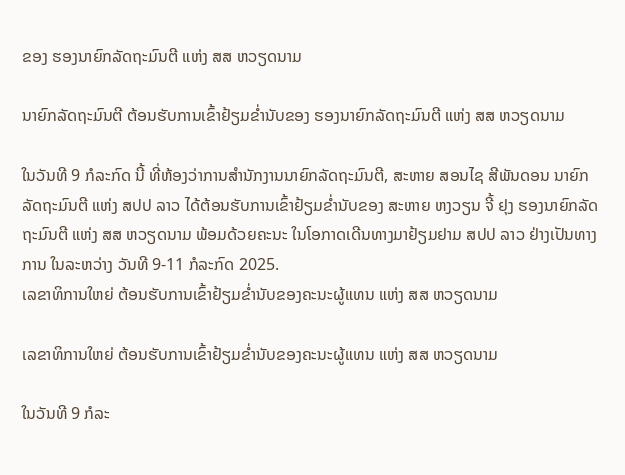ຂອງ ຮອງນາຍົກລັດຖະມົນຕີ ແຫ່ງ ສສ ຫວຽດນາມ

ນາຍົກລັດຖະມົນຕີ ຕ້ອນຮັບການເຂົ້າຢ້ຽມຂໍ່ານັບຂອງ ຮອງນາຍົກລັດຖະມົນຕີ ແຫ່ງ ສສ ຫວຽດນາມ

ໃນວັນທີ 9 ກໍລະກົດ ນີ້ ທີ່ຫ້ອງວ່າການສໍານັກງານນາຍົກລັດຖະມົນຕີ, ສະຫາຍ ສອນໄຊ ສີພັນດອນ ນາຍົກລັດຖະມົນຕີ ແຫ່ງ ສປປ ລາວ ໄດ້ຕ້ອນຮັບການເຂົ້າຢ້ຽມຂໍ່ານັບຂອງ ສະຫາຍ ຫງວຽນ ຈີ້ ຢຸງ ຮອງນາຍົກລັດຖະມົນຕີ ແຫ່ງ ສສ ຫວຽດນາມ ພ້ອມດ້ວຍຄະນະ ໃນໂອກາດເດີນທາງມາຢ້ຽມຢາມ ສປປ ລາວ ຢ່າງເປັນທາງການ ໃນລະຫວ່າງ ວັນທີ 9-11 ກໍລະກົດ 2025.
ເລຂາທິການໃຫຍ່ ຕ້ອນຮັບການເຂົ້າຢ້ຽມຂໍ່ານັບຂອງຄະນະຜູ້ແທນ ແຫ່ງ ສສ ຫວຽດນາມ

ເລຂາທິການໃຫຍ່ ຕ້ອນຮັບການເຂົ້າຢ້ຽມຂໍ່ານັບຂອງຄະນະຜູ້ແທນ ແຫ່ງ ສສ ຫວຽດນາມ

ໃນວັນທີ 9 ກໍລະ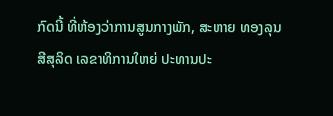ກົດນີ້ ທີ່ຫ້ອງວ່າການສູນກາງພັກ, ສະຫາຍ ທອງລຸນ ສີສຸລິດ ເລຂາທິການໃຫຍ່ ປະທານປະ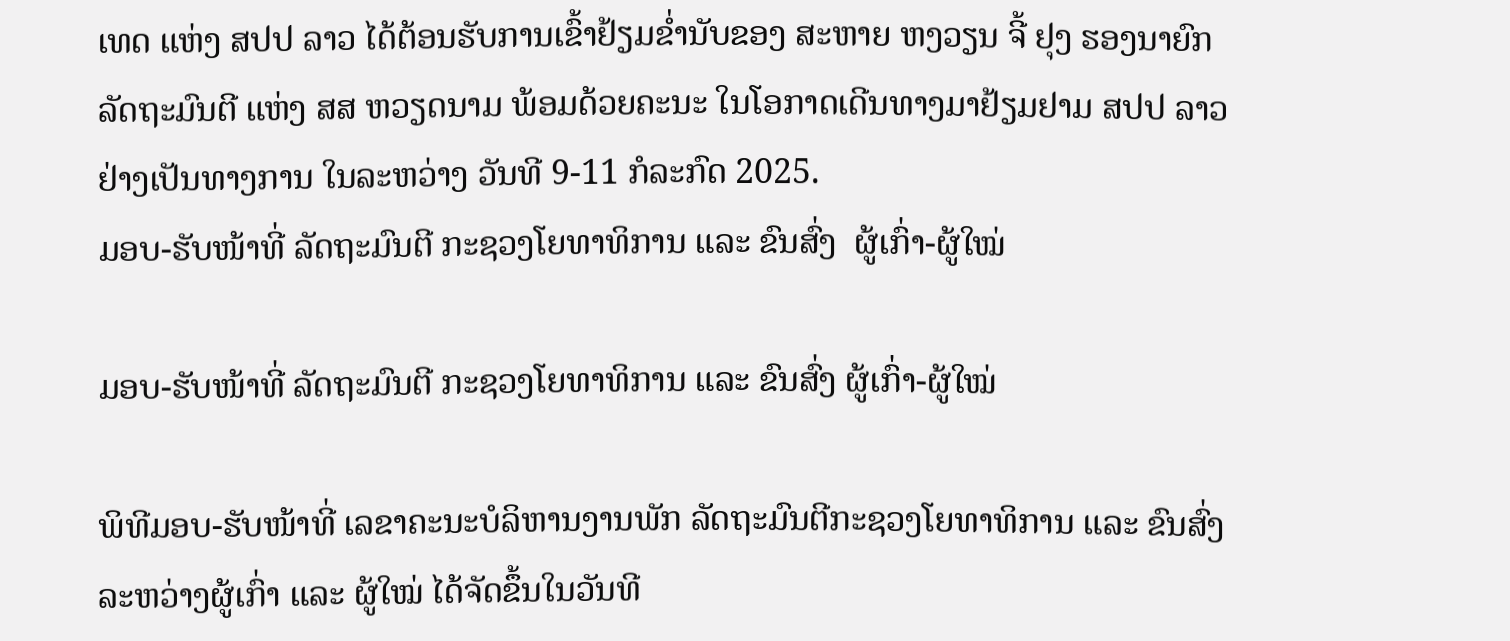ເທດ ແຫ່ງ ສປປ ລາວ ໄດ້ຕ້ອນຮັບການເຂົ້າຢ້ຽມຂໍ່ານັບຂອງ ສະຫາຍ ຫງວຽນ ຈີ້ ຢຸງ ຮອງນາຍົກລັດຖະມົນຕີ ແຫ່ງ ສສ ຫວຽດນາມ ພ້ອມດ້ວຍຄະນະ ໃນໂອກາດເດີນທາງມາຢ້ຽມຢາມ ສປປ ລາວ ຢ່າງເປັນທາງການ ໃນລະຫວ່າງ ວັນທີ 9-11 ກໍລະກົດ 2025.
ມອບ-ຮັບໜ້າທີ່ ລັດຖະມົນຕີ ກະຊວງໂຍທາທິການ ແລະ ຂົນສົ່ງ  ຜູ້ເກົ່າ-ຜູ້ໃໝ່

ມອບ-ຮັບໜ້າທີ່ ລັດຖະມົນຕີ ກະຊວງໂຍທາທິການ ແລະ ຂົນສົ່ງ ຜູ້ເກົ່າ-ຜູ້ໃໝ່

ພິທີມອບ-ຮັບໜ້າທີ່ ເລຂາຄະນະບໍລິຫານງານພັກ ລັດຖະມົນຕີກະຊວງໂຍທາທິການ ແລະ ຂົນສົ່ງລະຫວ່າງຜູ້ເກົ່າ ແລະ ຜູ້ໃໝ່ ໄດ້ຈັດຂຶ້ນໃນວັນທີ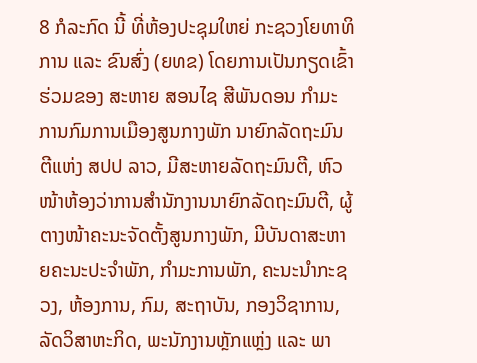8 ກໍລະກົດ ນີ້ ທີ່ຫ້ອງປະຊຸມໃຫຍ່ ກະຊວງໂຍທາທິການ ແລະ ຂົນສົ່ງ (ຍທຂ) ໂດຍການເປັນກຽດເຂົ້າຮ່ວມຂອງ ສະຫາຍ ສອນໄຊ ສີພັນດອນ ກໍາມະການກົມການເມືອງສູນກາງພັກ ນາຍົກລັດຖະມົນຕີແຫ່ງ ສປປ ລາວ, ມີສະຫາຍລັດຖະມົນຕີ, ຫົວໜ້າຫ້ອງວ່າການສໍານັກງານນາຍົກລັດຖະມົນຕີ, ຜູ້ຕາງໜ້າຄະນະຈັດຕັ້ງສູນກາງພັກ, ມີບັນດາສະຫາຍຄະນະປະຈຳພັກ, ກຳມະການພັກ, ຄະນະນໍາກະຊວງ, ຫ້ອງການ, ກົມ, ສະຖາບັນ, ກອງວິຊາການ, ລັດວິສາຫະກິດ, ພະນັກງານຫຼັກແຫຼ່ງ ແລະ ພາ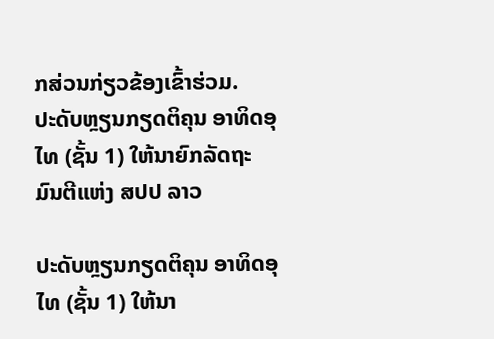ກສ່ວນກ່ຽວຂ້ອງເຂົ້າຮ່ວມ.
ປະດັບຫຼຽນກຽດຕິຄຸນ ອາທິດອຸໄທ (ຊັ້ນ 1) ໃຫ້ນາຍົກລັດຖະມົນຕີແຫ່ງ ສປປ ລາວ

ປະດັບຫຼຽນກຽດຕິຄຸນ ອາທິດອຸໄທ (ຊັ້ນ 1) ໃຫ້ນາ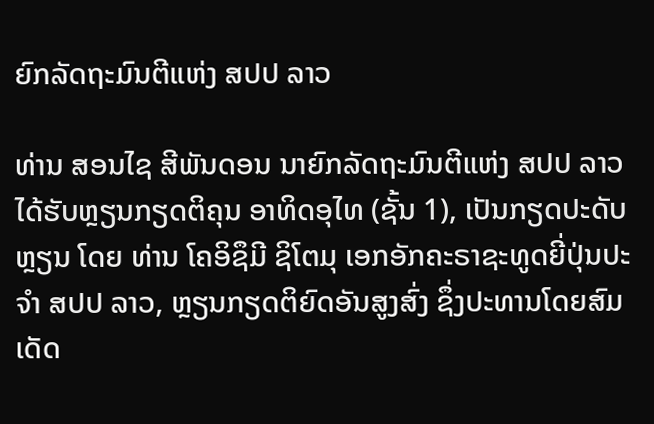ຍົກລັດຖະມົນຕີແຫ່ງ ສປປ ລາວ

ທ່ານ ສອນໄຊ ສີພັນດອນ ນາຍົກລັດຖະມົນຕີແຫ່ງ ສປປ ລາວ ໄດ້ຮັບຫຼຽນກຽດຕິຄຸນ ອາທິດອຸໄທ (ຊັ້ນ 1), ເປັນກຽດປະດັບຫຼຽນ ໂດຍ ທ່ານ ໂຄອິຊຶມີ ຊິໂຕມຸ ເອກອັກຄະຣາຊະທູດຍີ່ປຸ່ນປະຈຳ ສປປ ລາວ, ຫຼຽນກຽດຕິຍົດອັນສູງສົ່ງ ຊຶ່ງປະທານໂດຍສົມເດັດ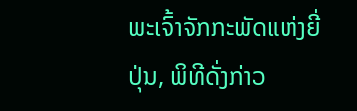ພະເຈົ້າຈັກກະພັດແຫ່ງຍີ່ປຸ່ນ, ພິທີດັ່ງກ່າວ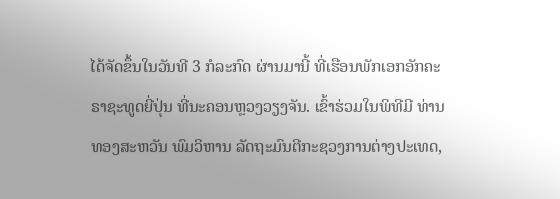ໄດ້ຈັດຂຶ້ນໃນວັນທີ 3 ກໍລະກົດ ຜ່ານມານີ້ ທີ່ເຮືອນພັກເອກອັກຄະຣາຊະທູດຍີ່ປຸ່ນ ທີ່ນະຄອນຫຼວງວຽງຈັນ. ເຂົ້າຮ່ວມໃນພິທີມີ ທ່ານ ທອງສະຫວັນ ພົມວິຫານ ລັດຖະມົນຕີກະຊວງການຕ່າງປະເທດ,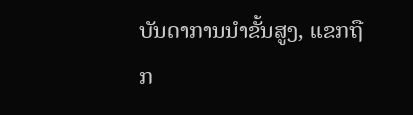ບັນດາການນໍາຂັ້ນສູງ, ແຂກຖືກ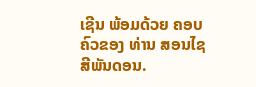ເຊີນ ພ້ອມດ້ວຍ ຄອບຄົວຂອງ ທ່ານ ສອນໄຊ ສີພັນດອນ.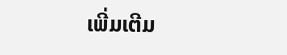ເພີ່ມເຕີມ